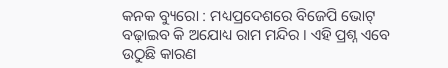କନକ ବ୍ୟୁରୋ : ମଧ୍ୟପ୍ରଦେଶରେ ବିଜେପି ଭୋଟ୍ ବଢ଼ାଇବ କି ଅଯୋଧ୍ୟ ରାମ ମନ୍ଦିର । ଏହି ପ୍ରଶ୍ନ ଏବେ ଉଠୁଛି କାରଣ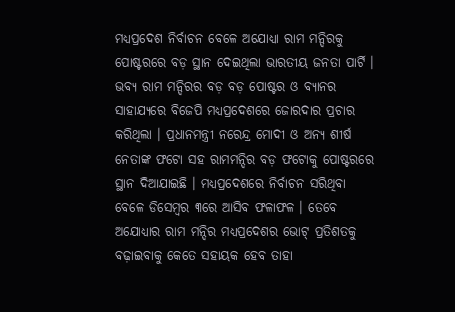ମଧ୍ୟପ୍ରଦେଶ ନିର୍ବାଚନ ବେଳେ ଅଯୋଧ୍ୟା ରାମ ମନ୍ଦିରକୁ ପୋଷ୍ଟରରେ ବଡ଼ ସ୍ଥାନ ଦେଇଥିଲା ଭାରତୀୟ ଜନତା ପାର୍ଟି । ଭବ୍ୟ ରାମ ମନ୍ଦିରର ବଡ଼ ବଡ଼ ପୋଷ୍ଟର ଓ ବ୍ୟାନର ସାହାଯ୍ୟରେ ବିଜେପି ମଧ୍ୟପ୍ରଦେଶରେ ଜୋରଦାର ପ୍ରଚାର କରିଥିଲା । ପ୍ରଧାନମନ୍ତ୍ରୀ ନରେନ୍ଦ୍ର ମୋଦୀ ଓ ଅନ୍ୟ ଶୀର୍ଷ ନେତାଙ୍କ ଫଟୋ ସହ ରାମମନ୍ଦିର ବଡ଼ ଫଟୋକୁ ପୋଷ୍ଟରରେ ସ୍ଥାନ ଦିଆଯାଇଛି । ମଧ୍ୟପ୍ରଦେଶରେ ନିର୍ବାଚନ ସରିଥିବା ବେଳେ ଡିସେମ୍ବର ୩ରେ ଆସିବ ଫଳାଫଳ । ତେବେ ଅଯୋଧ୍ୟାର ରାମ ମନ୍ଦିର ମଧ୍ୟପ୍ରଦେଶର ଭୋଟ୍ ପ୍ରତିଶତକୁ ବଢ଼ାଇବାକୁ କେତେ ସହାୟକ ହେବ ତାହା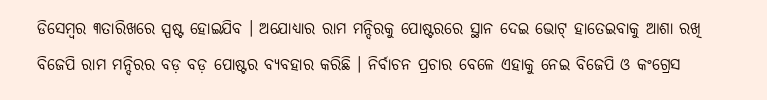ଡିସେମ୍ବର ୩ତାରିଖରେ ସ୍ପଷ୍ଟ ହୋଇଯିବ । ଅଯୋଧ୍ୟାର ରାମ ମନ୍ଦିରକୁ ପୋଷ୍ଟରରେ ସ୍ଥାନ ଦେଇ ଭୋଟ୍ ହାତେଇବାକୁ ଆଶା ରଖି ବିଜେପି ରାମ ମନ୍ଦିରର ବଡ଼ ବଡ଼ ପୋଷ୍ଟର ବ୍ୟବହାର କରିଛି । ନିର୍ବାଚନ ପ୍ରଚାର ବେଳେ ଏହାକୁ ନେଇ ବିଜେପି ଓ କଂଗ୍ରେସ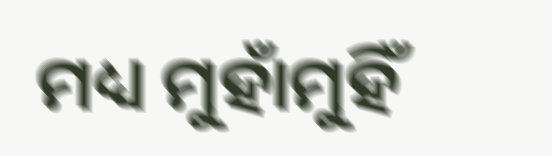ମଧ୍ୟ ମୁହାଁମୁହିଁ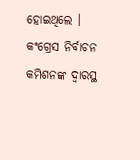ହୋଇଥିଲେ । କଂଗ୍ରେସ ନିର୍ବାଚନ କମିଶନଙ୍କ ଦ୍ୱାରସ୍ଥ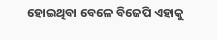ହୋଇଥିବା ବେଳେ ବିଜେପି ଏହାକୁ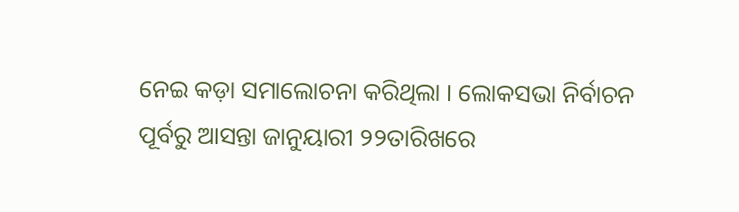ନେଇ କଡ଼ା ସମାଲୋଚନା କରିଥିଲା । ଲୋକସଭା ନିର୍ବାଚନ ପୂର୍ବରୁ ଆସନ୍ତା ଜାନୁୟାରୀ ୨୨ତାରିଖରେ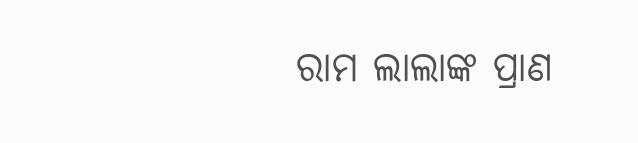ରାମ ଲାଲାଙ୍କ ପ୍ରାଣ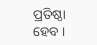ପ୍ରତିଷ୍ଠା ହେବ ।